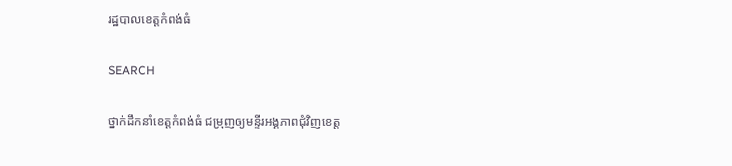រដ្ឋបាលខេត្តកំពង់ធំ

SEARCH

ថ្នាក់ដឹកនាំខេត្តកំពង់ធំ ជម្រុញឲ្យមន្ទីរអង្គភាពជុំវិញខេត្ត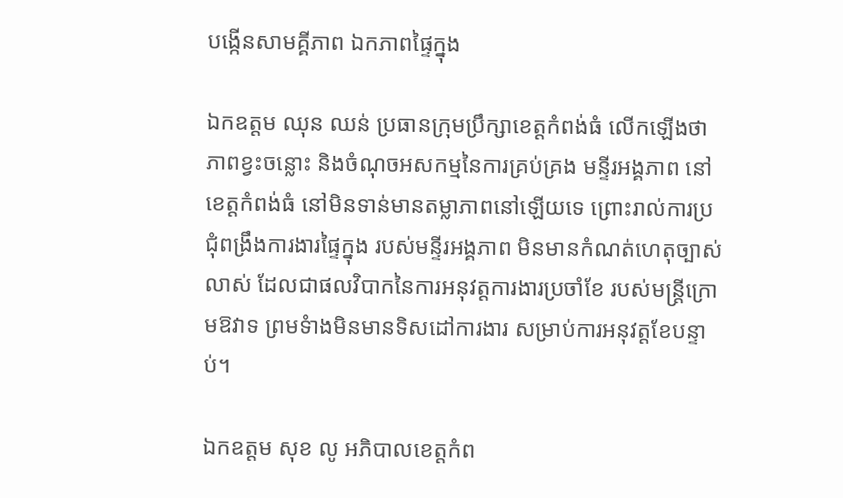បង្កើនសាមគ្គីភាព ឯកភាពផ្ទៃក្នុង

ឯកឧត្តម ឈុន ឈន់ ប្រធានក្រុមប្រឹក្សាខេត្តកំពង់ធំ លើកឡើងថា ភាពខ្វះចន្លោះ និងចំណុចអសកម្មនៃការគ្រប់គ្រង មន្ទីរអង្គភាព នៅខេត្តកំពង់ធំ នៅមិនទាន់មានតម្លាភាពនៅឡើយទេ ព្រោះរាល់ការប្រជុំពង្រឹងការងារផ្ទៃក្នុង របស់មន្ទីរអង្គភាព មិនមានកំណត់ហេតុច្បាស់លាស់ ដែលជាផលវិបាកនៃការអនុវត្តការងារប្រចាំខែ របស់មន្ត្រីក្រោមឱវាទ ព្រមទំាងមិនមានទិសដៅការងារ សម្រាប់ការអនុវត្តខែបន្ទាប់។

ឯកឧត្តម សុខ លូ អភិបាលខេត្តកំព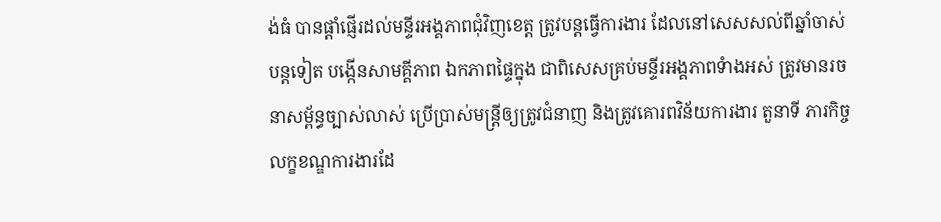ង់ធំ បានផ្តាំផ្ញើរដល់មន្ទីរអង្គភាពជុំវិញខេត្ត ត្រូវបន្តធ្វើការងារ ដែលនៅសេសសល់ពីឆ្នាំចាស់បន្តទៀត បង្កើនសាមគ្គីភាព ឯកភាពផ្ទៃក្នុង ជាពិសេសគ្រប់មន្ទីរអង្គភាពទំាងអស់ ត្រូវមានរចនាសម្ព័ន្ធច្បាស់លាស់ ប្រើប្រាស់មន្ត្រីឲ្យត្រូវជំនាញ និងត្រូវគោរពវិន័យការងារ តួនាទី ភារកិច្ច លក្ខខណ្ឌការងារដែ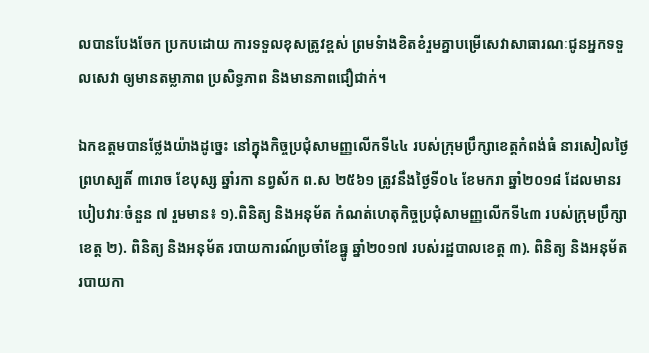លបានបែងចែក ប្រកបដោយ ការទទួលខុសត្រូវខ្ពស់ ព្រមទំាងខិតខំរួមគ្នាបម្រើសេវាសាធារណៈជូនអ្នកទទួលសេវា ឲ្យមានតម្លាភាព ប្រសិទ្ធភាព និងមានភាពជឿជាក់។

ឯកឧត្តមបានថ្លែងយ៉ាងដូច្នេះ នៅក្នុងកិច្ចប្រជុំសាមញ្ញលើកទី៤៤ របស់ក្រុមប្រឹក្សាខេត្តកំពង់ធំ នារសៀលថ្ងៃព្រហស្បតិ៍ ៣រោច ខែបុស្ស ឆ្នាំរកា នព្វស័ក ព.ស ២៥៦១ ត្រូវនឹងថ្ងៃទី០៤ ខែមករា ឆ្នាំ២០១៨ ដែលមានរបៀបវារៈចំនួន ៧ រួមមាន៖ ១).ពិនិត្យ និងអនុម័ត កំណត់ហេតុកិច្ចប្រជុំសាមញ្ញលើកទី៤៣ របស់ក្រុមប្រឹក្សាខេត្ត ២). ពិនិត្យ និងអនុម័ត របាយការណ៍ប្រចាំខែធ្នូ ឆ្នាំ២០១៧ របស់រដ្ឋបាលខេត្ត ៣). ពិនិត្យ និងអនុម័ត របាយកា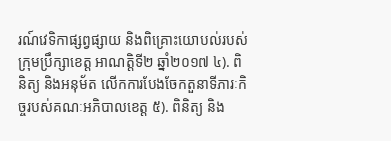រណ៍វេទិកាផ្សព្វផ្សាយ និងពិគ្រោះយោបល់របស់ក្រុមប្រឹក្សាខេត្ត អាណត្តិទី២ ឆ្នាំ២០១៧ ៤). ពិនិត្យ និងអនុម័ត លើកការបែងចែកតួនាទីភារៈកិច្ចរបស់គណៈអភិបាលខេត្ត ៥). ពិនិត្យ និង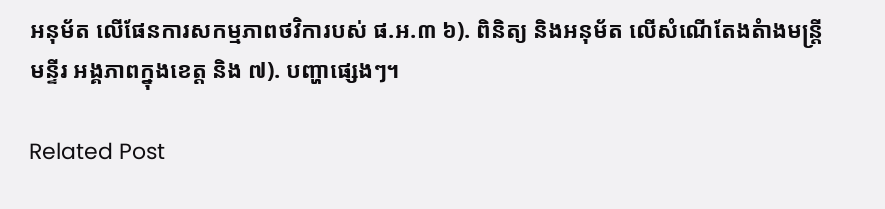អនុម័ត លើផែនការសកម្មភាពថវិការបស់ ផ.អ.៣ ៦). ពិនិត្យ និងអនុម័ត លើសំណើតែងតំាងមន្ត្រីមន្ទីរ អង្គភាពក្នុងខេត្ត និង ៧). បញ្ហាផ្សេងៗ។

Related Post